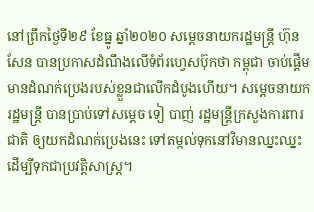នៅព្រឹកថ្ងៃទី២៩ ខែធ្នូ ឆ្នាំ២០២០ សម្តេចនាយករដ្ឋមន្រ្តី ហ៊ុន សែន បានប្រកាសដំណឹងលើទំព័រហ្វេសប៊ុកថា កម្ពុជា ចាប់ផ្តើមមានដំណក់ប្រេងរបស់ខ្លួនជាលើកដំបូងហើយ។ សម្តេចនាយករដ្ឋមន្រ្តី បានប្រាប់ទៅសម្តេច ទៀ បាញ់ រដ្ឋមន្រ្តីក្រសួងការពារជាតិ ឲ្យយកដំណក់ប្រេងនេះ ទៅតម្កល់ទុកនៅវិមានឈ្នះឈ្នះ ដើម្បីទុកជាប្រវត្តិសាស្រ្ត។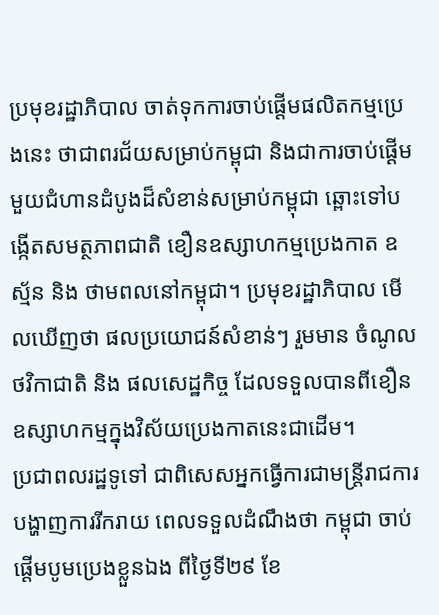ប្រមុខរដ្ឋាភិបាល ចាត់ទុកការចាប់ផ្តើមផលិតកម្មប្រេងនេះ ថាជាពរជ័យសម្រាប់កម្ពុជា និងជាការចាប់ផ្ដើមមួយជំហានដំបូងដ៏សំខាន់សម្រាប់កម្ពុជា ឆ្ពោះទៅបង្កើតសមត្ថភាពជាតិ ខឿនឧស្សាហកម្មប្រេងកាត ឧស្ម័ន និង ថាមពលនៅកម្ពុជា។ ប្រមុខរដ្ឋាភិបាល មើលឃើញថា ផលប្រយោជន៍សំខាន់ៗ រួមមាន ចំណូលថវិកាជាតិ និង ផលសេដ្ឋកិច្ច ដែលទទួលបានពីខឿនឧស្សាហកម្មក្នុងវិស័យប្រេងកាតនេះជាដើម។
ប្រជាពលរដ្ឋទូទៅ ជាពិសេសអ្នកធ្វើការជាមន្រ្តីរាជការ បង្ហាញការរីករាយ ពេលទទួលដំណឹងថា កម្ពុជា ចាប់ផ្តើមបូមប្រេងខ្លួនឯង ពីថ្ងៃទី២៩ ខែ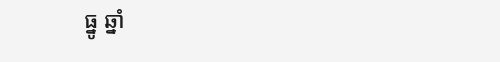ធ្នូ ឆ្នាំ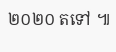២០២០ តទៅ ៕